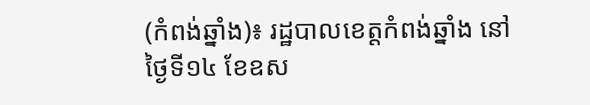(កំពង់ឆ្នាំង)៖ រដ្ឋបាលខេត្តកំពង់ឆ្នាំង នៅថ្ងៃទី១៤ ខែឧស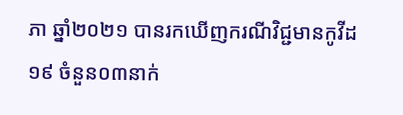ភា ឆ្នាំ២០២១ បានរកឃើញករណីវិជ្ជមានកូវីដ១៩ ចំនួន០៣នាក់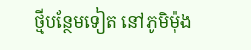ថ្មីបន្ថែមទៀត នៅភូមិម៉ុង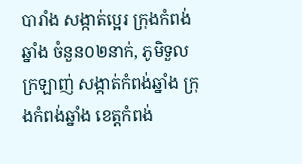បារាំង សង្កាត់ប្អេរ ក្រុងកំពង់ឆ្នាំង ចំនួន០២នាក់, ភូមិទួលក្រឡាញ់ សង្កាត់កំពង់ឆ្នាំង ក្រុងកំពង់ឆ្នាំង ខេត្តកំពង់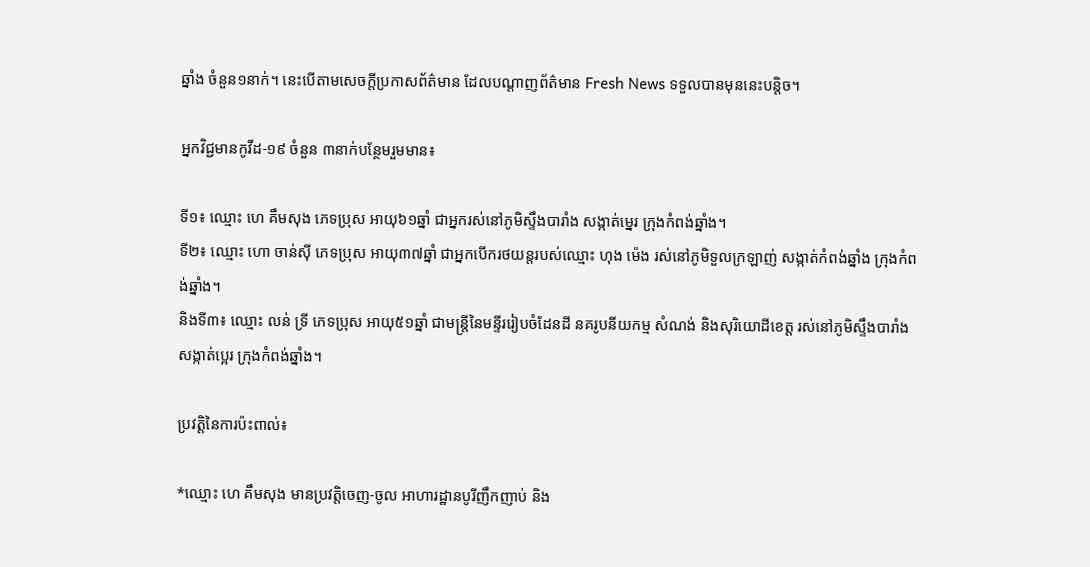ឆ្នាំង ចំនួន១នាក់។ នេះបើតាមសេចក្តីប្រកាសព័ត៌មាន ដែលបណ្តាញព័ត៌មាន Fresh News ទទួលបានមុននេះបន្តិច។

អ្នកវិជ្ជមានកូវីដ-១៩ ចំនួន ៣នាក់បន្ថែមរួមមាន៖

ទី១៖ ឈ្មោះ ហេ គឹមសុង ភេទប្រុស អាយុ៦១ឆ្នាំ ជាអ្នករស់នៅភូមិស្ទឹងបារាំង សង្កាត់ម្នេរ ក្រុងកំពង់ឆ្នាំង។
ទី២៖ ឈ្មោះ ហោ ចាន់ស៊ី ភេទប្រុស អាយុ៣៧ឆ្នាំ ជាអ្នកបើករថយន្តរបស់ឈ្មោះ ហុង ម៉េង រស់នៅភូមិទួលក្រឡាញ់ សង្កាត់កំពង់ឆ្នាំង ក្រុងកំពង់ឆ្នាំង។
និងទី៣៖ ឈ្មោះ លន់ ទ្រី ភេទប្រុស អាយុ៥១ឆ្នាំ ជាមន្ត្រីនៃមន្ទីររៀបចំដែនដី នគរូបនីយកម្ម សំណង់ និងសុរិយោដីខេត្ត រស់នៅភូមិស្ទឹងបារាំង សង្កាត់ប្អេរ ក្រុងកំពង់ឆ្នាំង។

ប្រវត្តិនៃការប៉ះពាល់៖

*ឈ្មោះ ហេ គឹមសុង មានប្រវត្តិចេញ-ចូល អាហារដ្ឋានបូរីញឹកញាប់ និង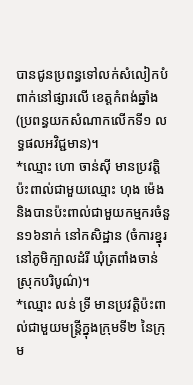បានជូនប្រពន្ធទៅលក់សំលៀកបំពាក់នៅផ្សារលើ ខេត្តកំពង់ឆ្នាំង (ប្រពន្ធយកសំណាកលើកទី១ លទ្ធផលអវិជ្ជមាន)។
*ឈ្មោះ ហោ ចាន់ស៊ី មានប្រវត្តិប៉ះពាល់ជាមួយឈ្មោះ ហុង ម៉េង និងបានប៉ះពាល់ជាមួយកម្មករចំនួន១៦នាក់ នៅកសិដ្ឋាន (ចំការខ្នុរ នៅភូមិក្បាលដំរី ឃុំត្រពាំងចាន់ ស្រុកបរិបូណ៌)។
*ឈ្មោះ លន់ ទ្រី មានប្រវត្តិប៉ះពាល់ជាមួយមន្ត្រីក្នុងក្រុមទី២ នៃក្រុម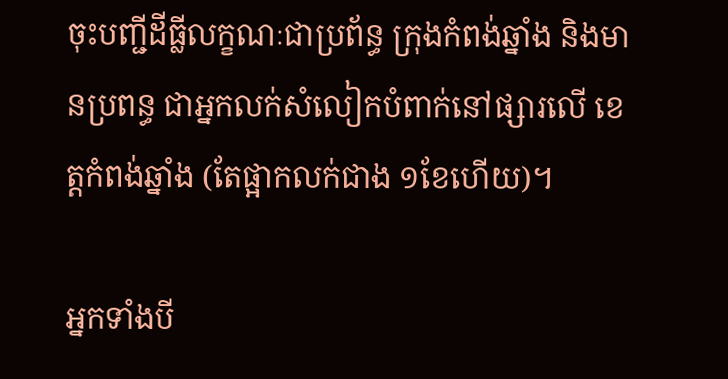ចុះបញ្ជីដីធ្លីលក្ខណៈជាប្រព័ន្ធ ក្រុងកំពង់ឆ្នាំង និងមានប្រពន្ធ ជាអ្នកលក់សំលៀកបំពាក់នៅផ្សារលើ ខេត្តកំពង់ឆ្នាំង (តែផ្អាកលក់ជាង ១ខែហើយ)។

អ្នកទាំងបី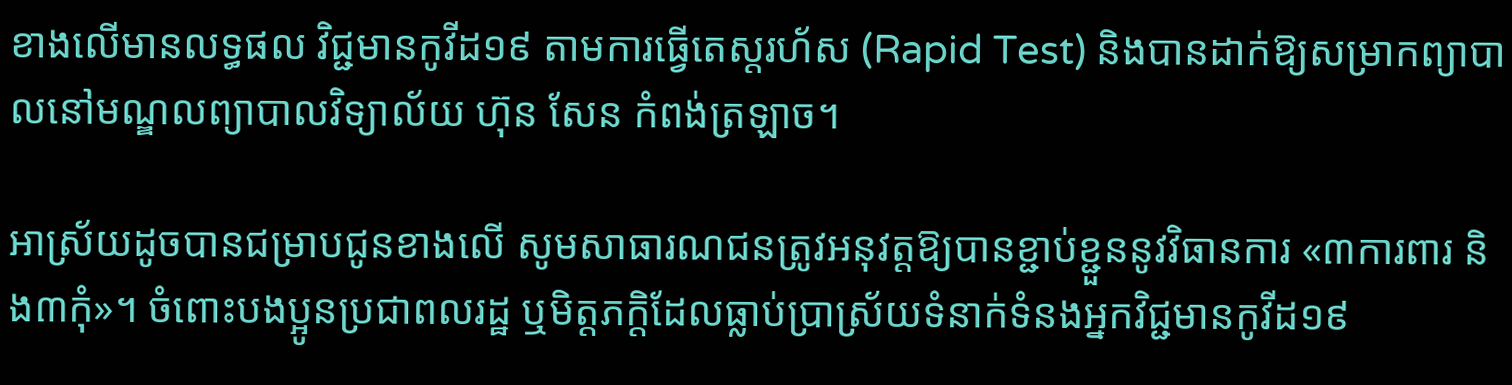ខាងលើមានលទ្ធផល វិជ្ជមានកូវីដ១៩ តាមការធ្វើតេស្តរហ័ស (Rapid Test) និងបានដាក់ឱ្យសម្រាកព្យាបាលនៅមណ្ឌលព្យាបាលវិទ្យាល័យ ហ៊ុន សែន កំពង់ត្រឡាច។

អាស្រ័យដូចបានជម្រាបជូនខាងលើ សូមសាធារណជនត្រូវអនុវត្តឱ្យបានខ្ជាប់ខ្ជួននូវវិធានការ «៣ការពារ និង៣កុំ»។ ចំពោះបងប្អូនប្រជាពលរដ្ឋ ឬមិត្តភក្តិដែលធ្លាប់ប្រាស្រ័យទំនាក់ទំនងអ្នកវិជ្ជមានកូវីដ១៩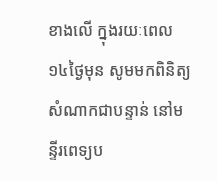ខាងលើ ក្នុងរយៈពេល១៤ថ្ងៃមុន សូមមកពិនិត្យសំណាកជាបន្ទាន់ នៅមន្ទីរពេទ្យប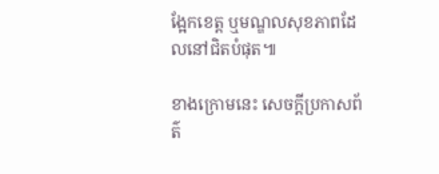ង្អែកខេត្ត ឬមណ្ឌលសុខភាពដែលនៅជិតបំផុត៕

ខាងក្រោមនេះ សេចក្តីប្រកាសព័ត៌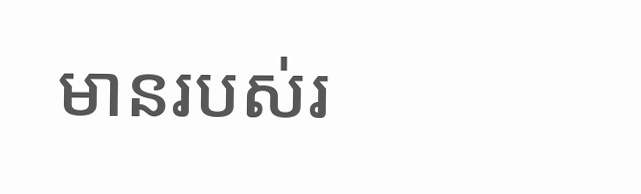មានរបស់រ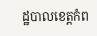ដ្ឋបាលខេត្តកំព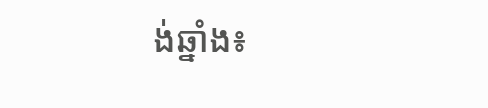ង់ឆ្នាំង៖